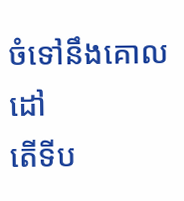ចំទៅនឹងគោលដៅ
តើទីប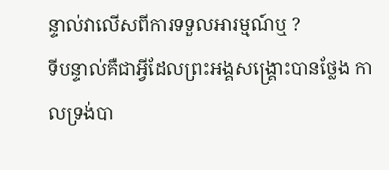ន្ទាល់វាលើសពីការទទួលអារម្មណ៍ឬ ?
ទីបន្ទាល់គឺជាអ្វីដែលព្រះអង្គសង្គ្រោះបានថ្លែង កាលទ្រង់បា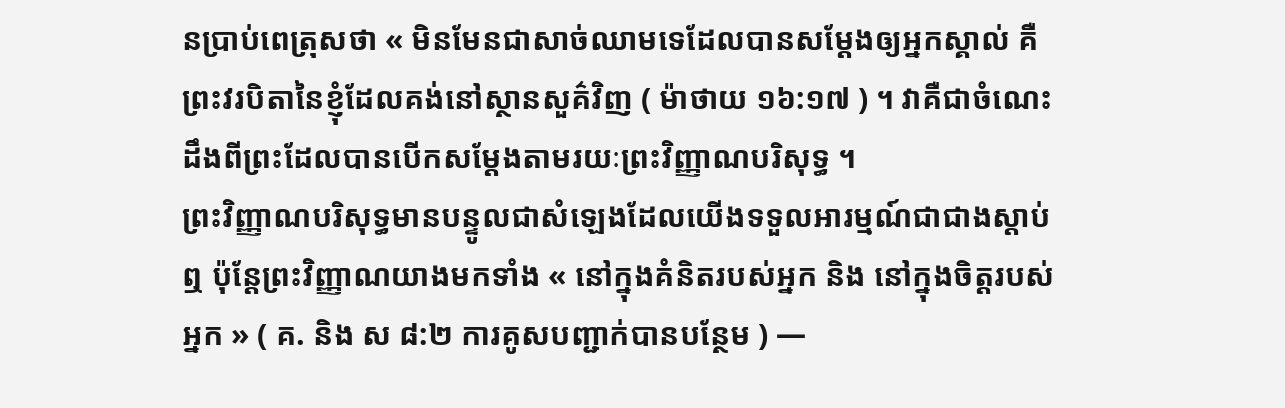នប្រាប់ពេត្រុសថា « មិនមែនជាសាច់ឈាមទេដែលបានសម្តែងឲ្យអ្នកស្គាល់ គឺព្រះវរបិតានៃខ្ញុំដែលគង់នៅស្ថានសួគ៌វិញ ( ម៉ាថាយ ១៦:១៧ ) ។ វាគឺជាចំណេះដឹងពីព្រះដែលបានបើកសម្តែងតាមរយៈព្រះវិញ្ញាណបរិសុទ្ធ ។
ព្រះវិញ្ញាណបរិសុទ្ធមានបន្ទូលជាសំឡេងដែលយើងទទួលអារម្មណ៍ជាជាងស្តាប់ឮ ប៉ុន្តែព្រះវិញ្ញាណយាងមកទាំង « នៅក្នុងគំនិតរបស់អ្នក និង នៅក្នុងចិត្តរបស់អ្នក » ( គ. និង ស ៨:២ ការគូសបញ្ជាក់បានបន្ថែម ) —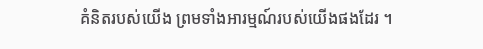គំនិតរបស់យើង ព្រមទាំងអារម្មណ៍របស់យើងផងដែរ ។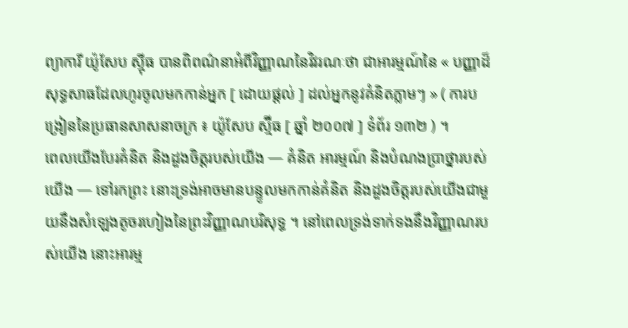ព្យាការី យ៉ូសែប ស៊្មីធ បានពិពណ៌នាអំពីវិញ្ញាណនៃវិវរណៈថា ជាអារម្មណ៍នៃ « បញ្ញាដ៏សុទ្ធសាធដែលហូរចូលមកកាន់អ្នក [ ដោយផ្តល់ ] ដល់អ្នកនូវគំនិតភ្លាមៗ » ( ការបង្រៀននៃប្រធានសាសនាចក្រ ៖ យ៉ូសែប ស្ម៊ីធ [ ឆ្នាំ ២០០៧ ] ទំព័រ ១៣២ ) ។
ពេលយើងបែរគំនិត និងដួងចិត្តរបស់យើង — គំនិត អារម្មណ៍ និងបំណងប្រាថ្នារបស់យើង — ទៅរកព្រះ នោះទ្រង់អាចមានបន្ទូលមកកាន់គំនិត និងដួងចិត្តរបស់យើងជាមួយនឹងសំឡេងតូចរហៀងនៃព្រះវិញ្ញាណបរិសុទ្ធ ។ នៅពេលទ្រង់ទាក់ទងនឹងវិញ្ញាណរបស់យើង នោះអារម្ម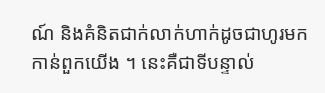ណ៍ និងគំនិតជាក់លាក់ហាក់ដូចជាហូរមកកាន់ពួកយើង ។ នេះគឺជាទីបន្ទាល់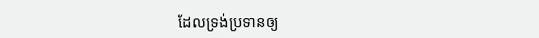ដែលទ្រង់ប្រទានឲ្យ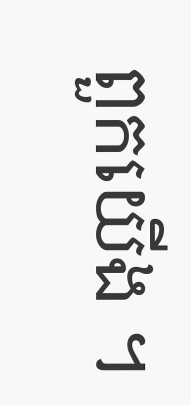ពួកយើង ។